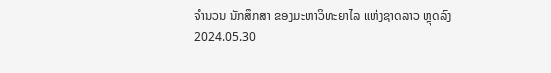ຈຳນວນ ນັກສຶກສາ ຂອງມະຫາວິທະຍາໄລ ແຫ່ງຊາດລາວ ຫຼຸດລົງ
2024.05.30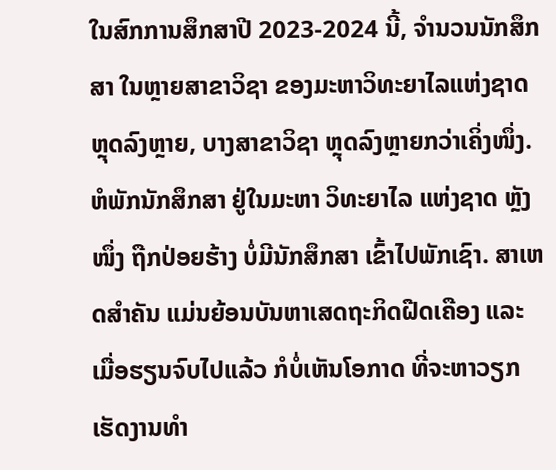ໃນສົກການສຶກສາປີ 2023-2024 ນີ້, ຈຳນວນນັກສຶກສາ ໃນຫຼາຍສາຂາວິຊາ ຂອງມະຫາວິທະຍາໄລແຫ່ງຊາດ ຫຼຸດລົງຫຼາຍ, ບາງສາຂາວິຊາ ຫຼຸດລົງຫຼາຍກວ່າເຄິ່ງໜຶ່ງ. ຫໍພັກນັກສຶກສາ ຢູ່ໃນມະຫາ ວິທະຍາໄລ ແຫ່ງຊາດ ຫຼັງໜຶ່ງ ຖືກປ່ອຍຮ້າງ ບໍ່ມີນັກສຶກສາ ເຂົ້າໄປພັກເຊົາ. ສາເຫດສຳຄັນ ແມ່ນຍ້ອນບັນຫາເສດຖະກິດຝືດເຄືອງ ແລະເມື່ອຮຽນຈົບໄປແລ້ວ ກໍບໍ່ເຫັນໂອກາດ ທີ່ຈະຫາວຽກເຮັດງານທຳ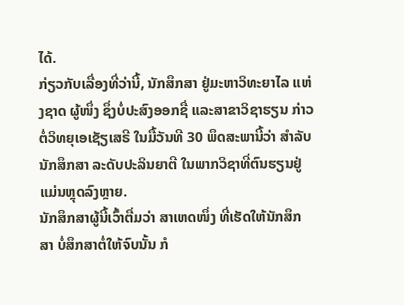ໄດ້.
ກ່ຽວກັບເລື່ອງທີ່ວ່ານີ້, ນັກສຶກສາ ຢູ່ມະຫາວິທະຍາໄລ ແຫ່ງຊາດ ຜູ້ໜຶ່ງ ຊຶ່ງບໍ່ປະສົງອອກຊື່ ແລະສາຂາວິຊາຮຽນ ກ່າວຕໍ່ວິທຍຸເອເຊັຽເສຣີ ໃນມື້ວັນທີ 30 ພຶດສະພານີ້ວ່າ ສຳລັບນັກສຶກສາ ລະດັບປະລິນຍາຕີ ໃນພາກວິຊາທີ່ຕົນຮຽນຢູ່ ແມ່ນຫຼຸດລົງຫຼາຍ.
ນັກສຶກສາຜູ້ນີ້ເວົ້າຕື່ມວ່າ ສາເຫດໜຶ່ງ ທີ່ເຮັດໃຫ້ນັກສຶກສາ ບໍ່ສຶກສາຕໍ່ໃຫ້ຈົບນັ້ນ ກໍ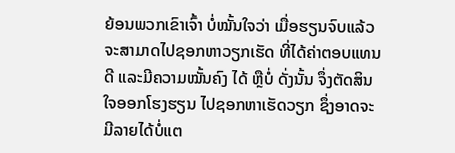ຍ້ອນພວກເຂົາເຈົ້າ ບໍ່ໝັ້ນໃຈວ່າ ເມື່ອຮຽນຈົບແລ້ວ ຈະສາມາດໄປຊອກຫາວຽກເຮັດ ທີ່ໄດ້ຄ່າຕອບແທນດີ ແລະມີຄວາມໝັ້ນຄົງ ໄດ້ ຫຼືບໍ່ ດັ່ງນັ້ນ ຈຶ່ງຕັດສິນໃຈອອກໂຮງຮຽນ ໄປຊອກຫາເຮັດວຽກ ຊຶ່ງອາດຈະມີລາຍໄດ້ບໍ່ແຕ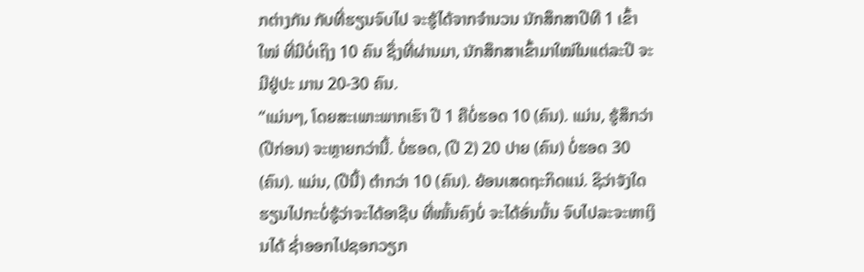ກຕ່າງກັນ ກັບທີ່ຮຽນຈົບໄປ ຈະຮູ້ໄດ້ຈາກຈໍານວນ ນັກສຶກສາປີທີ 1 ເຂົ້າໃໝ່ ທີ່ມີບໍ່ເຖິງ 10 ຄົນ ຊຶ່ງທີ່ຜ່ານມາ, ນັກສຶກສາເຂົ້າມາໃໝ່ໃນແຕ່ລະປີ ຈະມີຢູ່ປະ ມານ 20-30 ຄົນ.
“ແມ່ນໆ, ໂດຍສະເພາະພາກເຮົາ ປີ 1 ຄືບໍ່ຮອດ 10 (ຄົນ). ແມ່ນ, ຮູ້ສຶກວ່າ (ປີກ່ອນ) ຈະຫຼາຍກວ່ານີ້. ບໍ່ຮອດ, (ປີ 2) 20 ປາຍ (ຄົນ) ບໍ່ຮອດ 30 (ຄົນ). ແມ່ນ, (ປີນີ້) ຕຳກວ່າ 10 (ຄົນ). ຍ້ອນເສດຖະກິດແນ່. ຊິວ່າຈັງໃດ ຮຽນໄປກະບໍ່ຮູ້ວ່າຈະໄດ້ອາຊີບ ທີ່ໝັ້ນຄົງບໍ່ ຈະໄດ້ອັ່ນນັ້ນ ຈົບໄປລະຈະຫາເງິນໄດ້ ຊ່ຳອອກໄປຊອກວຽກ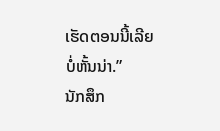ເຮັດຕອນນີ້ເລີຍບໍ່ຫັ້ນນ່າ.”
ນັກສຶກ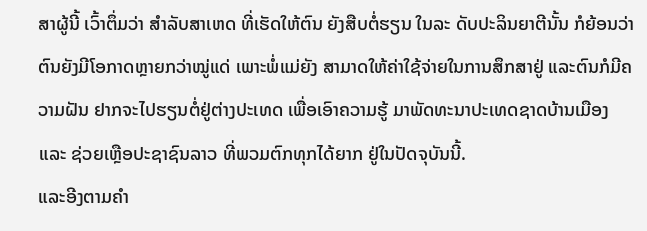ສາຜູ້ນີ້ ເວົ້າຕຶ່ມວ່າ ສຳລັບສາເຫດ ທີ່ເຮັດໃຫ້ຕົນ ຍັງສືບຕໍ່ຮຽນ ໃນລະ ດັບປະລິນຍາຕີນັ້ນ ກໍຍ້ອນວ່າ ຕົນຍັງມີໂອກາດຫຼາຍກວ່າໝູ່ແດ່ ເພາະພໍ່ແມ່ຍັງ ສາມາດໃຫ້ຄ່າໃຊ້ຈ່າຍໃນການສຶກສາຢູ່ ແລະຕົນກໍມີຄວາມຝັນ ຢາກຈະໄປຮຽນຕໍ່ຢູ່ຕ່າງປະເທດ ເພື່ອເອົາຄວາມຮູ້ ມາພັດທະນາປະເທດຊາດບ້ານເມືອງ ແລະ ຊ່ວຍເຫຼືອປະຊາຊົນລາວ ທີ່ພວມຕົກທຸກໄດ້ຍາກ ຢູ່ໃນປັດຈຸບັນນີ້.
ແລະອີງຕາມຄຳ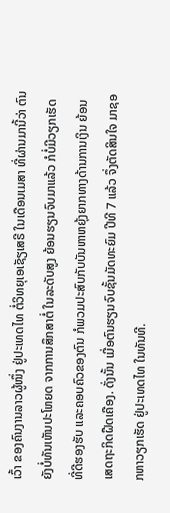ເວົ້າ ຂອງຄົນງານລາວຜູ້ໜຶ່ງ ຢູ່ປະເທດໄທ ຕໍ່ວິທຍຸເອເຊັຽເສຣີ ໃນເດືອນເມສາ ທີ່ຜ່ານມານີ້ວ່າ ຕົນຍັງບໍ່ທັນເຫັນປະໂຫຍດ ຈາກການສຶກສາຕໍ່ ໃນລະດັບສູງ ຍ້ອນຮຽນຈົບມາແລ້ວ ກໍບໍ່ມີວຽກເຮັດ ທີ່ດີຮອງຮັບ ແລະຄອບຄົວຂອງຕົນ ກໍພວມປະສົບກັບບັນຫາຫຍຸ້ງຍາກທາງດ້ານການເງິນ ຍ້ອນເສດຖະກິດຝືດເຄືອງ. ດັ່ງນັ້ນ ເມື່ອຕົນຮຽນຈົບຊັ້ນມັດທະຍົມ ປີທີ 7 ແລ້ວ ຈຶ່ງຕັດສິນໃຈ ມາຊອກຫາວຽກເຮັດ ຢູ່ປະເທດໄທ ໃນທັນທີ.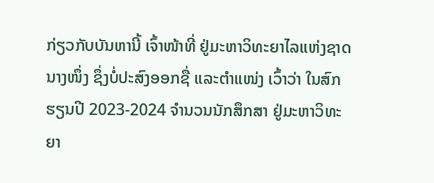ກ່ຽວກັບບັນຫານີ້ ເຈົ້າໜ້າທີ່ ຢູ່ມະຫາວິທະຍາໄລແຫ່ງຊາດ ນາງໜຶ່ງ ຊຶ່ງບໍ່ປະສົງອອກຊື່ ແລະຕຳແໜ່ງ ເວົ້າວ່າ ໃນສົກຮຽນປີ 2023-2024 ຈຳນວນນັກສຶກສາ ຢູ່ມະຫາວິທະຍາ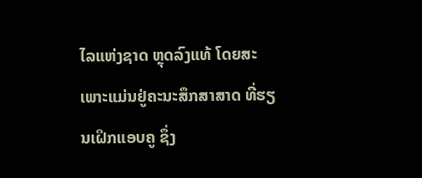ໄລແຫ່ງຊາດ ຫຼຸດລົງແທ້ ໂດຍສະເພາະແມ່ນຢູ່ຄະນະສຶກສາສາດ ທີ່ຮຽນເຝິກແອບຄູ ຊຶ່ງ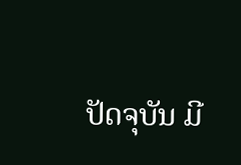ປັດຈຸບັນ ມີ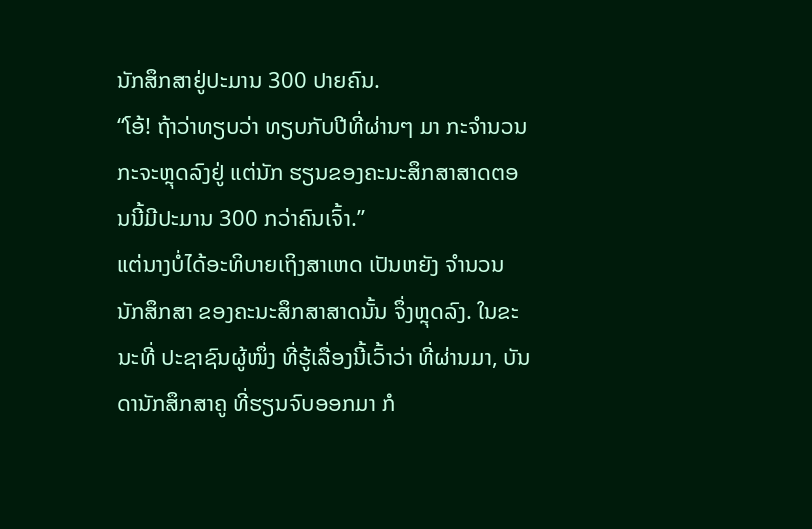ນັກສຶກສາຢູ່ປະມານ 300 ປາຍຄົນ.
“ໂອ້! ຖ້າວ່າທຽບວ່າ ທຽບກັບປີທີ່ຜ່ານໆ ມາ ກະຈຳນວນກະຈະຫຼຸດລົງຢູ່ ແຕ່ນັກ ຮຽນຂອງຄະນະສຶກສາສາດຕອນນີ້ມີປະມານ 300 ກວ່າຄົນເຈົ້າ.”
ແຕ່ນາງບໍ່ໄດ້ອະທິບາຍເຖິງສາເຫດ ເປັນຫຍັງ ຈຳນວນນັກສຶກສາ ຂອງຄະນະສຶກສາສາດນັ້ນ ຈຶ່ງຫຼຸດລົງ. ໃນຂະນະທີ່ ປະຊາຊົນຜູ້ໜຶ່ງ ທີ່ຮູ້ເລື່ອງນີ້ເວົ້າວ່າ ທີ່ຜ່ານມາ, ບັນດານັກສຶກສາຄູ ທີ່ຮຽນຈົບອອກມາ ກໍ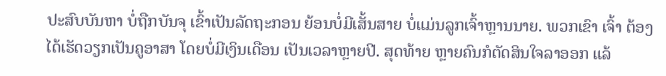ປະສົບບັນຫາ ບໍ່ຖືກບັນຈຸ ເຂົ້າເປັນລັດຖະກອນ ຍ້ອນບໍ່ມີເສັ້ນສາຍ ບໍ່ແມ່ນລູກເຈົ້າຫຼານນາຍ. ພວກເຂົາ ເຈົ້າ ຕ້ອງໄດ້ເຮັດວຽກເປັນຄູອາສາ ໂດຍບໍ່ມີເງິນເດືອນ ເປັນເວລາຫຼາຍປີ. ສຸດທ້າຍ ຫຼາຍຄົນກໍຕັດສິນໃຈລາອອກ ແລ້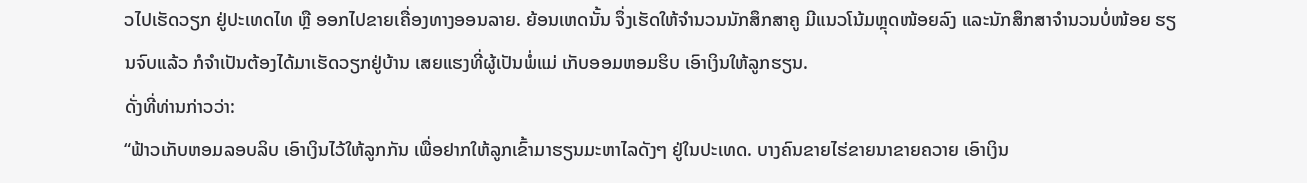ວໄປເຮັດວຽກ ຢູ່ປະເທດໄທ ຫຼື ອອກໄປຂາຍເຄື່ອງທາງອອນລາຍ. ຍ້ອນເຫດນັ້ນ ຈຶ່ງເຮັດໃຫ້ຈຳນວນນັກສຶກສາຄູ ມີແນວໂນ້ມຫຼຸດໜ້ອຍລົງ ແລະນັກສຶກສາຈໍານວນບໍ່ໜ້ອຍ ຮຽນຈົບແລ້ວ ກໍຈໍາເປັນຕ້ອງໄດ້ມາເຮັດວຽກຢູ່ບ້ານ ເສຍແຮງທີ່ຜູ້ເປັນພໍ່ແມ່ ເກັບອອມຫອມຮິບ ເອົາເງິນໃຫ້ລູກຮຽນ.
ດັ່ງທີ່ທ່ານກ່າວວ່າ:
“ຟ້າວເກັບຫອມລອບລິບ ເອົາເງິນໄວ້ໃຫ້ລູກກັນ ເພື່ອຢາກໃຫ້ລູກເຂົ້າມາຮຽນມະຫາໄລດັງໆ ຢູ່ໃນປະເທດ. ບາງຄົນຂາຍໄຮ່ຂາຍນາຂາຍຄວາຍ ເອົາເງິນ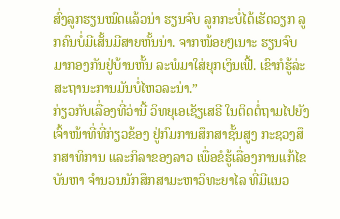ສົ່ງລູກຮຽນໝົດແລ້ວນ່າ ຮຽນຈົບ ລູກກະບໍ່ໄດ້ເຮັດວຽກ ລູກຄົນບໍ່ມີເສັ້ນມີສາຍຫັ້ນນ່າ. ຈາກໜ້ອຍໆເນາະ ຮຽນຈົບມາກອງກັນຢູ່ບ້ານຫັ້ນ ລະພໍມາໃສ່ຍຸກເງິນເຟີ້. ເຂົາກໍຮູ້ລ່ະສະຖານະການມັນບໍ່ໄຫວລະນ່າ.”
ກ່ຽວກັບເລື່ອງທີ່ວ່ານີ້ ວິທຍຸເອເຊັຽເສຣີ ໃນຕິດຕໍ່ຖາມໄປຍັງ ເຈົ້າໜ້າທີ່ທີ່ກ່ຽວຂ້ອງ ຢູ່ກົມການສຶກສາຊັ້ນສູງ ກະຊວງສຶກສາທິການ ແລະກິລາຂອງລາວ ເພື່ອຂໍຮູ້ເລື່ອງການແກ້ໄຂບັນຫາ ຈຳນວນນັກສຶກສາມະຫາວິທະຍາໄລ ທີ່ມີແນວ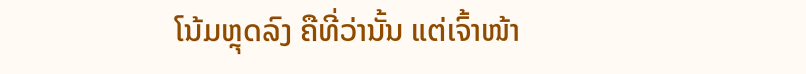ໂນ້ມຫຼຸດລົງ ຄືທີ່ວ່ານັ້ນ ແຕ່ເຈົ້າໜ້າ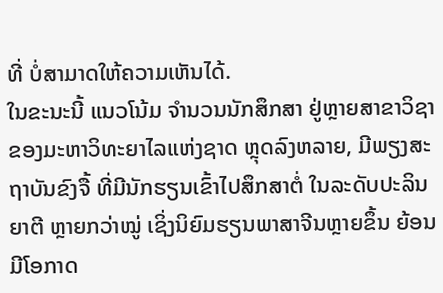ທີ່ ບໍ່ສາມາດໃຫ້ຄວາມເຫັນໄດ້.
ໃນຂະນະນີ້ ແນວໂນ້ມ ຈຳນວນນັກສຶກສາ ຢູ່ຫຼາຍສາຂາວິຊາ ຂອງມະຫາວິທະຍາໄລແຫ່ງຊາດ ຫຼຸດລົງຫລາຍ, ມີພຽງສະຖາບັນຂົງຈື້ ທີ່ມີນັກຮຽນເຂົ້າໄປສຶກສາຕໍ່ ໃນລະດັບປະລິນຍາຕີ ຫຼາຍກວ່າໝູ່ ເຊິ່ງນິຍົມຮຽນພາສາຈີນຫຼາຍຂຶ້ນ ຍ້ອນມີໂອກາດ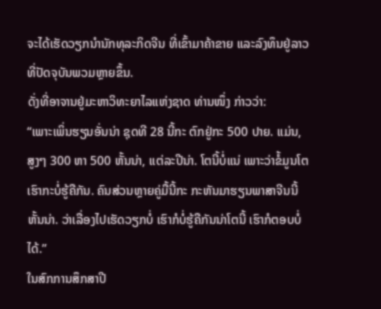ຈະໄດ້ເຮັດວຽກນໍານັກທຸລະກິດຈີນ ທີ່ເຂົ້າມາຄ້າຂາຍ ແລະລົງທຶນຢູ່ລາວ ທີ່ປັດຈຸບັນພວມຫຼາຍຂຶ້ນ.
ດັ່ງທີ່ອາຈານຢູ່ມະຫາວິທະຍາໄລແຫ່ງຊາດ ທ່ານໜຶ່ງ ກ່າວວ່າ:
“ເພາະເພິ່ນຮຽນອັ່ນນ່າ ຊຸດທີ 28 ນີ້ກະ ຕົກຢູ່ກະ 500 ປາຍ. ແມ່ນ, ສູງໆ 300 ຫາ 500 ຫັ້ນນ່າ, ແຕ່ລະປີນ່າ. ໂຕນີ້ບໍ່ແນ່ ເພາະວ່າຂໍ້ມູນໂຕເຮົາກະບໍ່ຮູ້ຄືກັນ. ຄົນສ່ວນຫຼາຍຄູ່ມື້ນີ້ກະ ກະຫັນມາຮຽນພາສາຈີນນີ້ຫັ້ນນ່າ. ວ່າເລື່ອງໄປເຮັດວຽກບໍ່ ເຮົາກໍບໍ່ຮູ້ຄືກັນນ່າໂຕນີ້ ເຮົາກໍຕອບບໍ່ໄດ້.”
ໃນສົກການສຶກສາປີ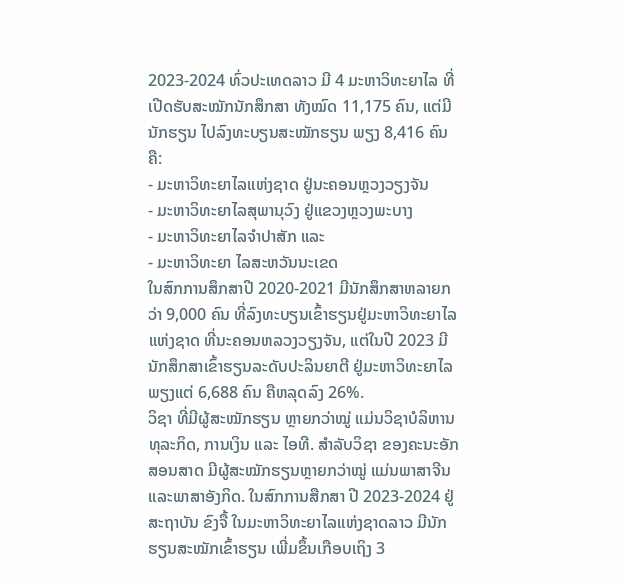2023-2024 ທົ່ວປະເທດລາວ ມີ 4 ມະຫາວິທະຍາໄລ ທີ່ເປີດຮັບສະໝັກນັກສຶກສາ ທັງໝົດ 11,175 ຄົນ, ແຕ່ມີນັກຮຽນ ໄປລົງທະບຽນສະໝັກຮຽນ ພຽງ 8,416 ຄົນ ຄື:
- ມະຫາວິທະຍາໄລແຫ່ງຊາດ ຢູ່ນະຄອນຫຼວງວຽງຈັນ
- ມະຫາວິທະຍາໄລສຸພານຸວົງ ຢູ່ແຂວງຫຼວງພະບາງ
- ມະຫາວິທະຍາໄລຈຳປາສັກ ແລະ
- ມະຫາວິທະຍາ ໄລສະຫວັນນະເຂດ
ໃນສົກການສຶກສາປີ 2020-2021 ມີນັກສຶກສາຫລາຍກວ່າ 9,000 ຄົນ ທີ່ລົງທະບຽນເຂົ້າຮຽນຢູ່ມະຫາວິທະຍາໄລແຫ່ງຊາດ ທີ່ນະຄອນຫລວງວຽງຈັນ, ແຕ່ໃນປີ 2023 ມີນັກສຶກສາເຂົ້າຮຽນລະດັບປະລິນຍາຕີ ຢູ່ມະຫາວິທະຍາໄລ ພຽງແຕ່ 6,688 ຄົນ ຄືຫລຸດລົງ 26%.
ວິຊາ ທີ່ມີຜູ້ສະໝັກຮຽນ ຫຼາຍກວ່າໝູ່ ແມ່ນວິຊາບໍລິຫານທຸລະກິດ, ການເງິນ ແລະ ໄອທີ. ສຳລັບວິຊາ ຂອງຄະນະອັກສອນສາດ ມີຜູ້ສະໝັກຮຽນຫຼາຍກວ່າໝູ່ ແມ່ນພາສາຈີນ ແລະພາສາອັງກິດ. ໃນສົກການສືກສາ ປີ 2023-2024 ຢູ່ສະຖາບັນ ຂົງຈື້ ໃນມະຫາວິທະຍາໄລແຫ່ງຊາດລາວ ມີນັກຮຽນສະໝັກເຂົ້າຮຽນ ເພີ່ມຂຶ້ນເກືອບເຖິງ 3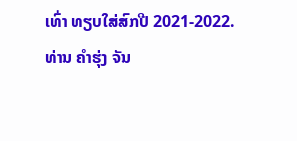ເທົ່າ ທຽບໃສ່ສົກປີ 2021-2022.
ທ່ານ ຄໍາຮຸ່ງ ຈັນ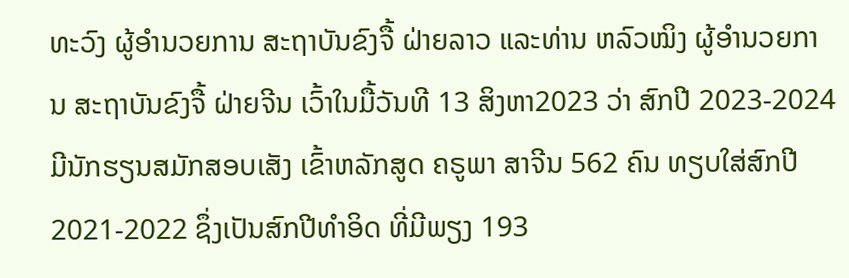ທະວົງ ຜູ້ອໍານວຍການ ສະຖາບັນຂົງຈື້ ຝ່າຍລາວ ແລະທ່ານ ຫລົວໝິງ ຜູ້ອໍານວຍການ ສະຖາບັນຂົງຈື້ ຝ່າຍຈີນ ເວົ້າໃນມື້ວັນທີ 13 ສິງຫາ2023 ວ່າ ສົກປີ 2023-2024 ມີນັກຮຽນສມັກສອບເສັງ ເຂົ້າຫລັກສູດ ຄຣູພາ ສາຈີນ 562 ຄົນ ທຽບໃສ່ສົກປີ 2021-2022 ຊຶ່ງເປັນສົກປີທໍາອິດ ທີ່ມີພຽງ 193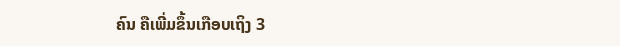ຄົນ ຄືເພີ່ມຂຶ້ນເກືອບເຖິງ 3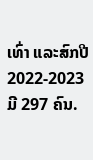ເທົ່າ ແລະສົກປີ 2022-2023 ມີ 297 ຄົນ.